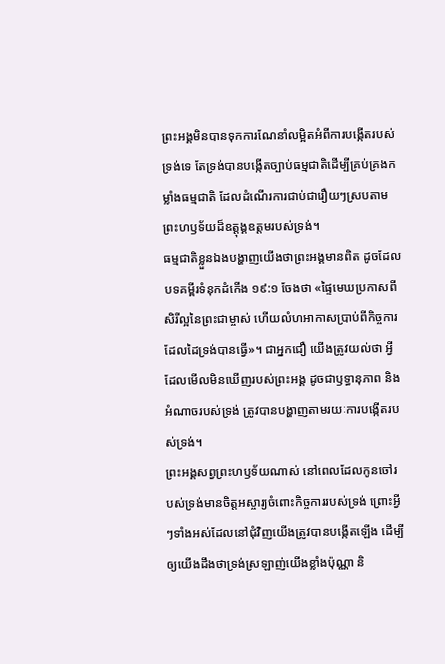ព្រះអង្គមិនបានទុកការណែនាំលម្អិតអំពីការបង្កើតរបស់ទ្រង់ទេ តែទ្រង់បានបង្កើតច្បាប់ធម្មជាតិដើម្បីគ្រប់គ្រងកម្លាំងធម្មជាតិ ដែលដំណើរការជាប់ជារឿយៗស្របតាមព្រះហឫទ័យដ៏ឧត្ដុង្គឧត្ដមរបស់ទ្រង់។
ធម្មជាតិខ្លួនឯងបង្ហាញយើងថាព្រះអង្គមានពិត ដូចដែលបទគម្ពីរទំនុកដំកើង ១៩:១ ចែងថា «ផ្ទៃមេឃប្រកាសពីសិរីល្អនៃព្រះជាម្ចាស់ ហើយលំហអាកាសប្រាប់ពីកិច្ចការដែលដៃទ្រង់បានធ្វើ»។ ជាអ្នកជឿ យើងត្រូវយល់ថា អ្វីដែលមើលមិនឃើញរបស់ព្រះអង្គ ដូចជាឫទ្ធានុភាព និងអំណាចរបស់ទ្រង់ ត្រូវបានបង្ហាញតាមរយៈការបង្កើតរបស់ទ្រង់។
ព្រះអង្គសព្វព្រះហឫទ័យណាស់ នៅពេលដែលកូនចៅរបស់ទ្រង់មានចិត្តអស្ចារ្យចំពោះកិច្ចការរបស់ទ្រង់ ព្រោះអ្វីៗទាំងអស់ដែលនៅជុំវិញយើងត្រូវបានបង្កើតឡើង ដើម្បីឲ្យយើងដឹងថាទ្រង់ស្រឡាញ់យើងខ្លាំងប៉ុណ្ណា និ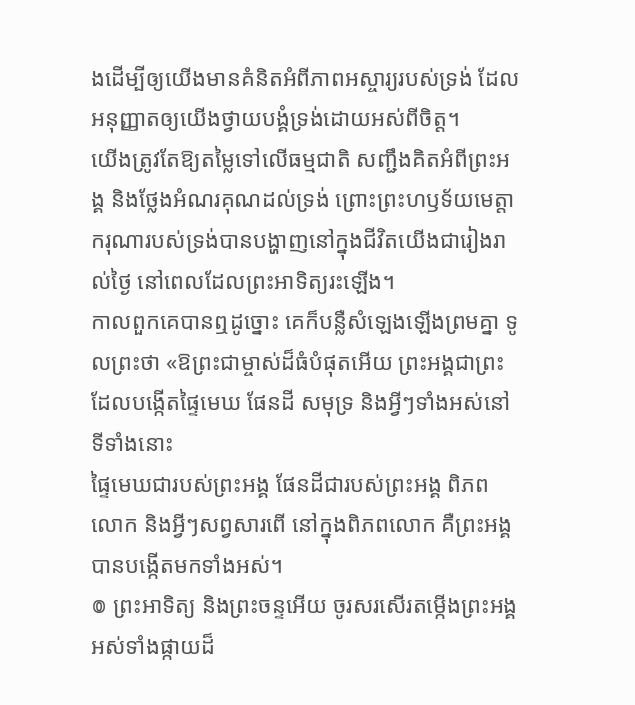ងដើម្បីឲ្យយើងមានគំនិតអំពីភាពអស្ចារ្យរបស់ទ្រង់ ដែលអនុញ្ញាតឲ្យយើងថ្វាយបង្គំទ្រង់ដោយអស់ពីចិត្ត។
យើងត្រូវតែឱ្យតម្លៃទៅលើធម្មជាតិ សញ្ជឹងគិតអំពីព្រះអង្គ និងថ្លែងអំណរគុណដល់ទ្រង់ ព្រោះព្រះហឫទ័យមេត្តាករុណារបស់ទ្រង់បានបង្ហាញនៅក្នុងជីវិតយើងជារៀងរាល់ថ្ងៃ នៅពេលដែលព្រះអាទិត្យរះឡើង។
កាលពួកគេបានឮដូច្នោះ គេក៏បន្លឺសំឡេងឡើងព្រមគ្នា ទូលព្រះថា «ឱព្រះជាម្ចាស់ដ៏ធំបំផុតអើយ ព្រះអង្គជាព្រះដែលបង្កើតផ្ទៃមេឃ ផែនដី សមុទ្រ និងអ្វីៗទាំងអស់នៅទីទាំងនោះ
ផ្ទៃមេឃជារបស់ព្រះអង្គ ផែនដីជារបស់ព្រះអង្គ ពិភពលោក និងអ្វីៗសព្វសារពើ នៅក្នុងពិភពលោក គឺព្រះអង្គបានបង្កើតមកទាំងអស់។
៙ ព្រះអាទិត្យ និងព្រះចន្ទអើយ ចូរសរសើរតម្កើងព្រះអង្គ អស់ទាំងផ្កាយដ៏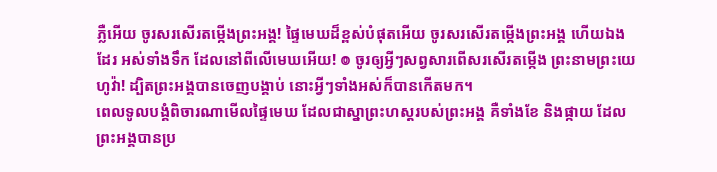ភ្លឺអើយ ចូរសរសើរតម្កើងព្រះអង្គ! ផ្ទៃមេឃដ៏ខ្ពស់បំផុតអើយ ចូរសរសើរតម្កើងព្រះអង្គ ហើយឯងដែរ អស់ទាំងទឹក ដែលនៅពីលើមេឃអើយ! ៙ ចូរឲ្យអ្វីៗសព្វសារពើសរសើរតម្កើង ព្រះនាមព្រះយេហូវ៉ា! ដ្បិតព្រះអង្គបានចេញបង្គាប់ នោះអ្វីៗទាំងអស់ក៏បានកើតមក។
ពេលទូលបង្គំពិចារណាមើលផ្ទៃមេឃ ដែលជាស្នាព្រះហស្តរបស់ព្រះអង្គ គឺទាំងខែ និងផ្កាយ ដែលព្រះអង្គបានប្រ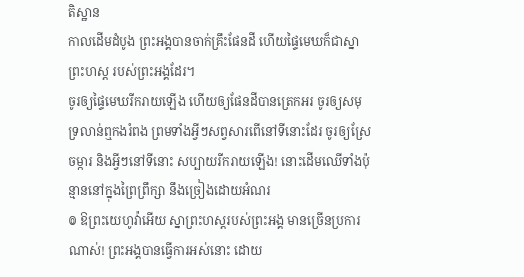តិស្ឋាន
កាលដើមដំបូង ព្រះអង្គបានចាក់គ្រឹះផែនដី ហើយផ្ទៃមេឃក៏ជាស្នាព្រះហស្ត របស់ព្រះអង្គដែរ។
ចូរឲ្យផ្ទៃមេឃរីករាយឡើង ហើយឲ្យផែនដីបានត្រេកអរ ចូរឲ្យសមុទ្រលាន់ឮកងរំពង ព្រមទាំងអ្វីៗសព្វសារពើនៅទីនោះដែរ ចូរឲ្យស្រែចម្ការ និងអ្វីៗនៅទីនោះ សប្បាយរីករាយឡើង! នោះដើមឈើទាំងប៉ុន្មាននៅក្នុងព្រៃព្រឹក្សា នឹងច្រៀងដោយអំណរ
៙ ឱព្រះយេហូវ៉ាអើយ ស្នាព្រះហស្តរបស់ព្រះអង្គ មានច្រើនប្រការណាស់! ព្រះអង្គបានធ្វើការអស់នោះ ដោយ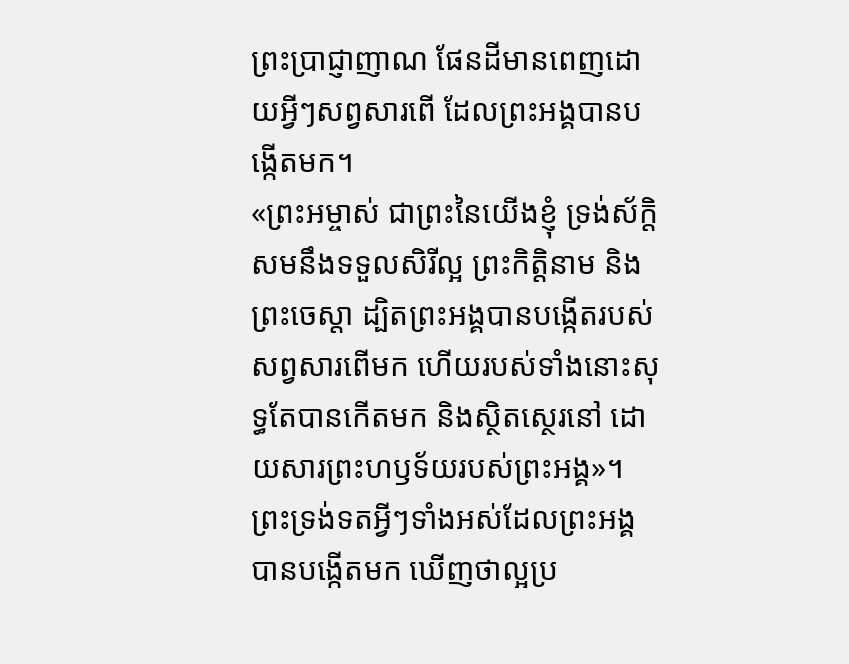ព្រះប្រាជ្ញាញាណ ផែនដីមានពេញដោយអ្វីៗសព្វសារពើ ដែលព្រះអង្គបានបង្កើតមក។
«ព្រះអម្ចាស់ ជាព្រះនៃយើងខ្ញុំ ទ្រង់ស័ក្តិសមនឹងទទួលសិរីល្អ ព្រះកិត្តិនាម និងព្រះចេស្តា ដ្បិតព្រះអង្គបានបង្កើតរបស់សព្វសារពើមក ហើយរបស់ទាំងនោះសុទ្ធតែបានកើតមក និងស្ថិតស្ថេរនៅ ដោយសារព្រះហឫទ័យរបស់ព្រះអង្គ»។
ព្រះទ្រង់ទតអ្វីៗទាំងអស់ដែលព្រះអង្គបានបង្កើតមក ឃើញថាល្អប្រ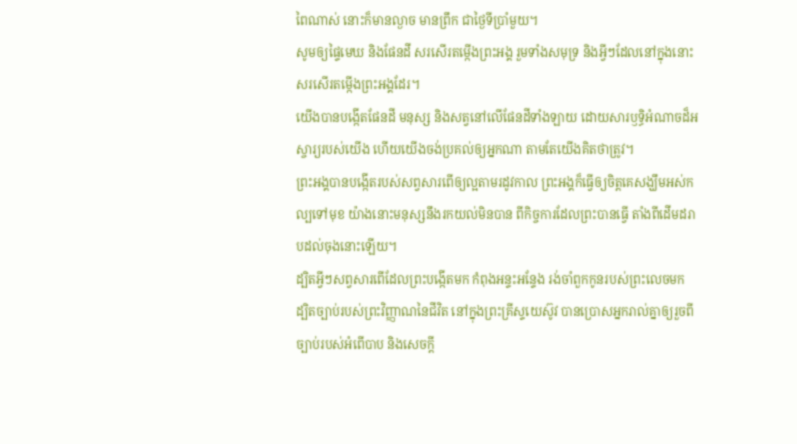ពៃណាស់ នោះក៏មានល្ងាច មានព្រឹក ជាថ្ងៃទីប្រាំមួយ។
សូមឲ្យផ្ទៃមេឃ និងផែនដី សរសើរតម្កើងព្រះអង្គ រួមទាំងសមុទ្រ និងអ្វីៗដែលនៅក្នុងនោះ សរសើរតម្កើងព្រះអង្គដែរ។
យើងបានបង្កើតផែនដី មនុស្ស និងសត្វនៅលើផែនដីទាំងឡាយ ដោយសារឫទ្ធិអំណាចដ៏អស្ចារ្យរបស់យើង ហើយយើងចង់ប្រគល់ឲ្យអ្នកណា តាមតែយើងគិតថាត្រូវ។
ព្រះអង្គបានបង្កើតរបស់សព្វសារពើឲ្យល្អតាមរដូវកាល ព្រះអង្គក៏ធ្វើឲ្យចិត្តគេសង្ឃឹមអស់កល្បទៅមុខ យ៉ាងនោះមនុស្សនឹងរកយល់មិនបាន ពីកិច្ចការដែលព្រះបានធ្វើ តាំងពីដើមដរាបដល់ចុងនោះឡើយ។
ដ្បិតអ្វីៗសព្វសារពើដែលព្រះបង្កើតមក កំពុងអន្ទះអន្ទែង រង់ចាំពួកកូនរបស់ព្រះលេចមក ដ្បិតច្បាប់របស់ព្រះវិញ្ញាណនៃជីវិត នៅក្នុងព្រះគ្រីស្ទយេស៊ូវ បានប្រោសអ្នករាល់គ្នាឲ្យរួចពីច្បាប់របស់អំពើបាប និងសេចក្តី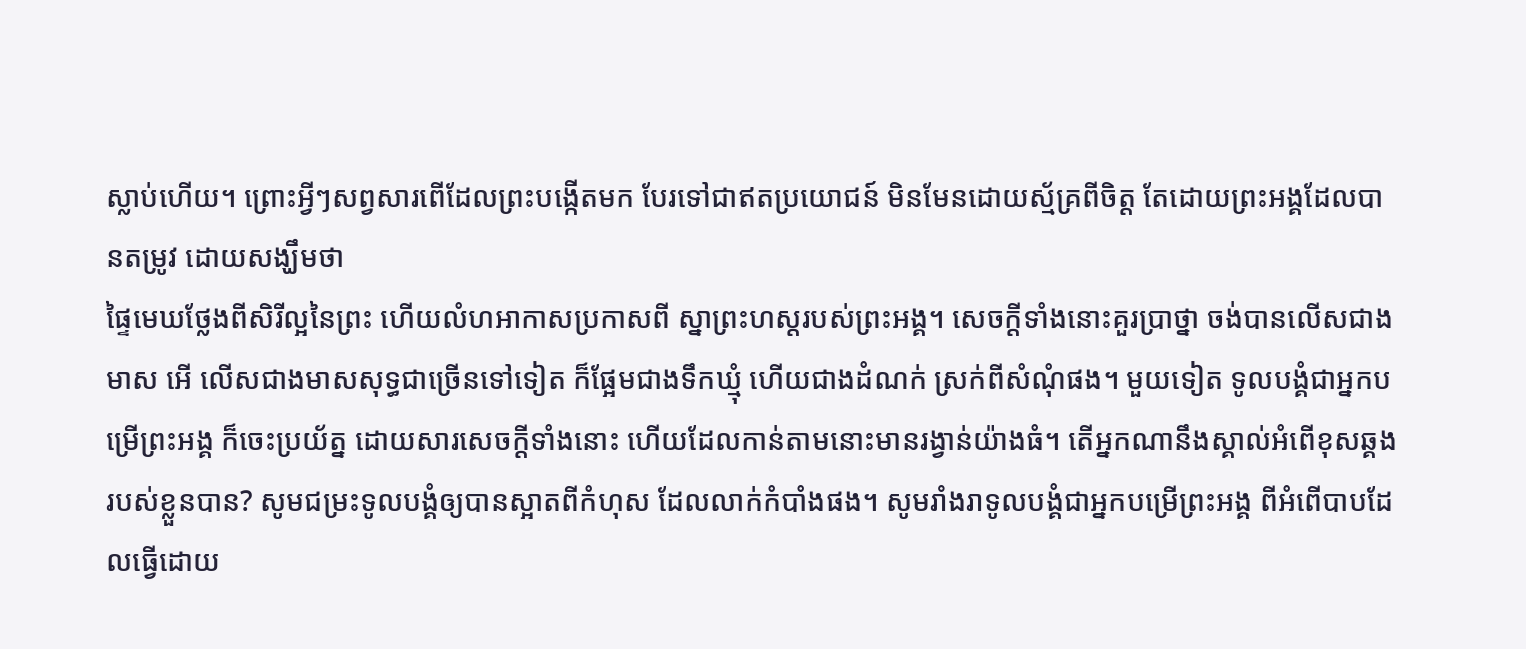ស្លាប់ហើយ។ ព្រោះអ្វីៗសព្វសារពើដែលព្រះបង្កើតមក បែរទៅជាឥតប្រយោជន៍ មិនមែនដោយស្ម័គ្រពីចិត្ត តែដោយព្រះអង្គដែលបានតម្រូវ ដោយសង្ឃឹមថា
ផ្ទៃមេឃថ្លែងពីសិរីល្អនៃព្រះ ហើយលំហអាកាសប្រកាសពី ស្នាព្រះហស្តរបស់ព្រះអង្គ។ សេចក្ដីទាំងនោះគួរប្រាថ្នា ចង់បានលើសជាងមាស អើ លើសជាងមាសសុទ្ធជាច្រើនទៅទៀត ក៏ផ្អែមជាងទឹកឃ្មុំ ហើយជាងដំណក់ ស្រក់ពីសំណុំផង។ មួយទៀត ទូលបង្គំជាអ្នកបម្រើព្រះអង្គ ក៏ចេះប្រយ័ត្ន ដោយសារសេចក្ដីទាំងនោះ ហើយដែលកាន់តាមនោះមានរង្វាន់យ៉ាងធំ។ តើអ្នកណានឹងស្គាល់អំពើខុសឆ្គង របស់ខ្លួនបាន? សូមជម្រះទូលបង្គំឲ្យបានស្អាតពីកំហុស ដែលលាក់កំបាំងផង។ សូមរាំងរាទូលបង្គំជាអ្នកបម្រើព្រះអង្គ ពីអំពើបាបដែលធ្វើដោយ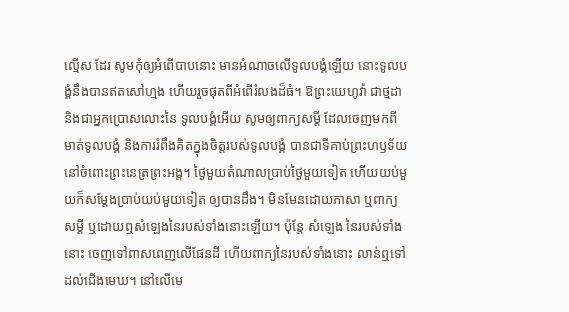ល្មើស ដែរ សូមកុំឲ្យអំពើបាបនោះ មានអំណាចលើទូលបង្គំឡើយ នោះទូលបង្គំនឹងបានឥតសៅហ្មង ហើយរួចផុតពីអំពើរំលងដ៏ធំ។ ឱព្រះយេហូវ៉ា ជាថ្មដា និងជាអ្នកប្រោសលោះនៃ ទូលបង្គំអើយ សូមឲ្យពាក្យសម្ដី ដែលចេញមកពីមាត់ទូលបង្គំ និងការរំពឹងគិតក្នុងចិត្តរបស់ទូលបង្គំ បានជាទីគាប់ព្រះហឫទ័យ នៅចំពោះព្រះនេត្រព្រះអង្គ។ ថ្ងៃមួយតំណាលប្រាប់ថ្ងៃមួយទៀត ហើយយប់មួយក៏សម្ដែងប្រាប់យប់មួយទៀត ឲ្យបានដឹង។ មិនមែនដោយភាសា ឬពាក្យសម្ដី ឬដោយឮសំឡេងនៃរបស់ទាំងនោះឡើយ។ ប៉ុន្តែ សំឡេង នៃរបស់ទាំងនោះ ចេញទៅពាសពេញលើផែនដី ហើយពាក្យនៃរបស់ទាំងនោះ លាន់ឮទៅដល់ជើងមេឃ។ នៅលើមេ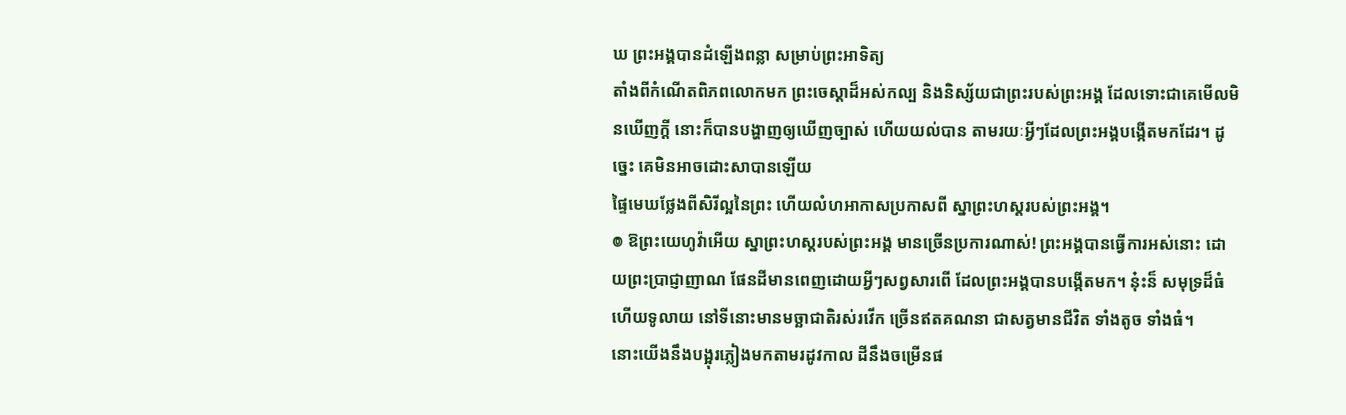ឃ ព្រះអង្គបានដំឡើងពន្លា សម្រាប់ព្រះអាទិត្យ
តាំងពីកំណើតពិភពលោកមក ព្រះចេស្តាដ៏អស់កល្ប និងនិស្ស័យជាព្រះរបស់ព្រះអង្គ ដែលទោះជាគេមើលមិនឃើញក្ដី នោះក៏បានបង្ហាញឲ្យឃើញច្បាស់ ហើយយល់បាន តាមរយៈអ្វីៗដែលព្រះអង្គបង្កើតមកដែរ។ ដូច្នេះ គេមិនអាចដោះសាបានឡើយ
ផ្ទៃមេឃថ្លែងពីសិរីល្អនៃព្រះ ហើយលំហអាកាសប្រកាសពី ស្នាព្រះហស្តរបស់ព្រះអង្គ។
៙ ឱព្រះយេហូវ៉ាអើយ ស្នាព្រះហស្តរបស់ព្រះអង្គ មានច្រើនប្រការណាស់! ព្រះអង្គបានធ្វើការអស់នោះ ដោយព្រះប្រាជ្ញាញាណ ផែនដីមានពេញដោយអ្វីៗសព្វសារពើ ដែលព្រះអង្គបានបង្កើតមក។ ន៎ុះន៏ សមុទ្រដ៏ធំ ហើយទូលាយ នៅទីនោះមានមច្ឆាជាតិរស់រវើក ច្រើនឥតគណនា ជាសត្វមានជីវិត ទាំងតូច ទាំងធំ។
នោះយើងនឹងបង្អុរភ្លៀងមកតាមរដូវកាល ដីនឹងចម្រើនផ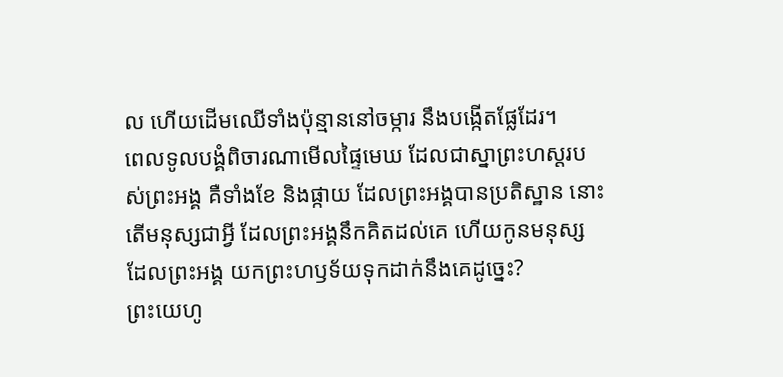ល ហើយដើមឈើទាំងប៉ុន្មាននៅចម្ការ នឹងបង្កើតផ្លែដែរ។
ពេលទូលបង្គំពិចារណាមើលផ្ទៃមេឃ ដែលជាស្នាព្រះហស្តរបស់ព្រះអង្គ គឺទាំងខែ និងផ្កាយ ដែលព្រះអង្គបានប្រតិស្ឋាន នោះតើមនុស្សជាអ្វី ដែលព្រះអង្គនឹកគិតដល់គេ ហើយកូនមនុស្ស ដែលព្រះអង្គ យកព្រះហឫទ័យទុកដាក់នឹងគេដូច្នេះ?
ព្រះយេហូ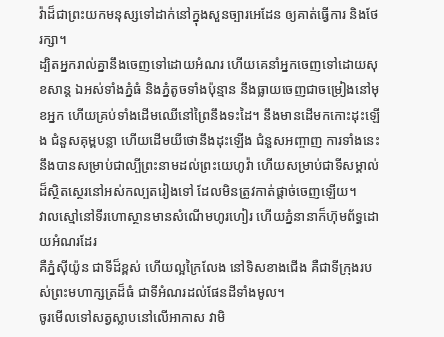វ៉ាដ៏ជាព្រះយកមនុស្សទៅដាក់នៅក្នុងសួនច្បារអេដែន ឲ្យគាត់ធ្វើការ និងថែរក្សា។
ដ្បិតអ្នករាល់គ្នានឹងចេញទៅដោយអំណរ ហើយគេនាំអ្នកចេញទៅដោយសុខសាន្ត ឯអស់ទាំងភ្នំធំ និងភ្នំតូចទាំងប៉ុន្មាន នឹងធ្លាយចេញជាចម្រៀងនៅមុខអ្នក ហើយគ្រប់ទាំងដើមឈើនៅព្រៃនឹងទះដៃ។ នឹងមានដើមកកោះដុះឡើង ជំនួសគុម្ពបន្លា ហើយដើមយីថោនឹងដុះឡើង ជំនួសអញ្ចាញ ការទាំងនេះនឹងបានសម្រាប់ជាល្បីព្រះនាមដល់ព្រះយេហូវ៉ា ហើយសម្រាប់ជាទីសម្គាល់ដ៏ស្ថិតស្ថេរនៅអស់កល្បតរៀងទៅ ដែលមិនត្រូវកាត់ផ្តាច់ចេញឡើយ។
វាលស្មៅនៅទីរហោស្ថានមានសំណើមហូរហៀរ ហើយភ្នំនានាក៏ហ៊ុមព័ទ្ធដោយអំណរដែរ
គឺភ្នំស៊ីយ៉ូន ជាទីដ៏ខ្ពស់ ហើយល្អក្រៃលែង នៅទិសខាងជើង គឺជាទីក្រុងរបស់ព្រះមហាក្សត្រដ៏ធំ ជាទីអំណរដល់ផែនដីទាំងមូល។
ចូរមើលទៅសត្វស្លាបនៅលើអាកាស វាមិ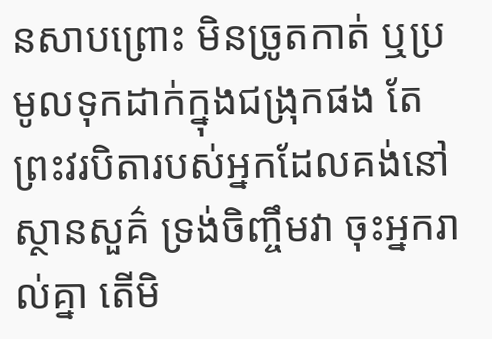នសាបព្រោះ មិនច្រូតកាត់ ឬប្រមូលទុកដាក់ក្នុងជង្រុកផង តែព្រះវរបិតារបស់អ្នកដែលគង់នៅស្ថានសួគ៌ ទ្រង់ចិញ្ចឹមវា ចុះអ្នករាល់គ្នា តើមិ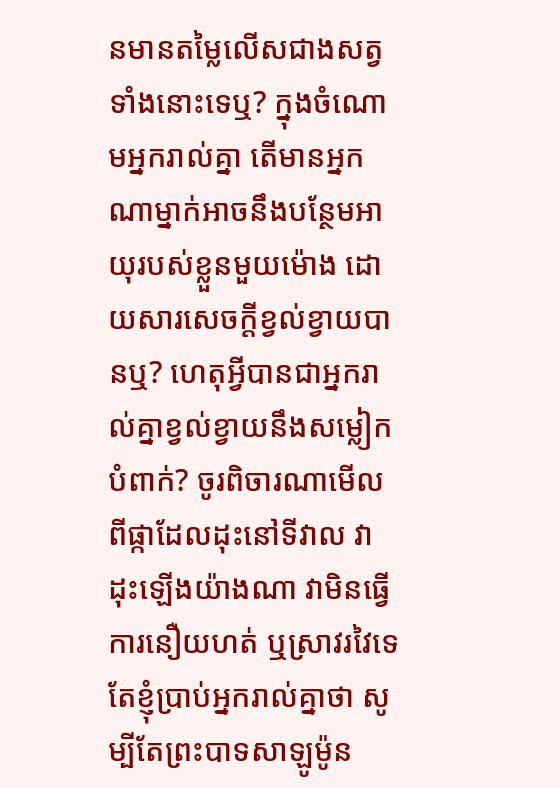នមានតម្លៃលើសជាងសត្វទាំងនោះទេឬ? ក្នុងចំណោមអ្នករាល់គ្នា តើមានអ្នកណាម្នាក់អាចនឹងបន្ថែមអាយុរបស់ខ្លួនមួយម៉ោង ដោយសារសេចក្តីខ្វល់ខ្វាយបានឬ? ហេតុអ្វីបានជាអ្នករាល់គ្នាខ្វល់ខ្វាយនឹងសម្លៀកបំពាក់? ចូរពិចារណាមើលពីផ្កាដែលដុះនៅទីវាល វាដុះឡើងយ៉ាងណា វាមិនធ្វើការនឿយហត់ ឬស្រាវរវៃទេ តែខ្ញុំប្រាប់អ្នករាល់គ្នាថា សូម្បីតែព្រះបាទសាឡូម៉ូន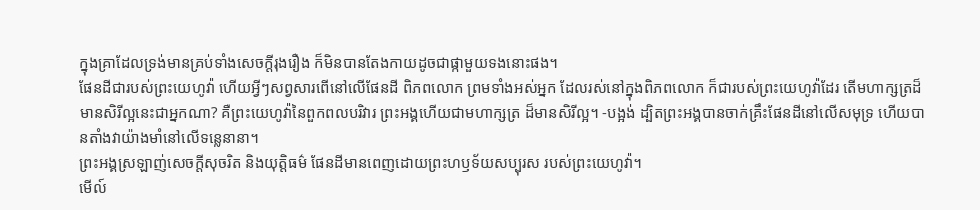ក្នុងគ្រាដែលទ្រង់មានគ្រប់ទាំងសេចក្តីរុងរឿង ក៏មិនបានតែងកាយដូចជាផ្កាមួយទងនោះផង។
ផែនដីជារបស់ព្រះយេហូវ៉ា ហើយអ្វីៗសព្វសារពើនៅលើផែនដី ពិភពលោក ព្រមទាំងអស់អ្នក ដែលរស់នៅក្នុងពិភពលោក ក៏ជារបស់ព្រះយេហូវ៉ាដែរ តើមហាក្សត្រដ៏មានសិរីល្អនេះជាអ្នកណា? គឺព្រះយេហូវ៉ានៃពួកពលបរិវារ ព្រះអង្គហើយជាមហាក្សត្រ ដ៏មានសិរីល្អ។ -បង្អង់ ដ្បិតព្រះអង្គបានចាក់គ្រឹះផែនដីនៅលើសមុទ្រ ហើយបានតាំងវាយ៉ាងមាំនៅលើទន្លេនានា។
ព្រះអង្គស្រឡាញ់សេចក្ដីសុចរិត និងយុត្តិធម៌ ផែនដីមានពេញដោយព្រះហឫទ័យសប្បុរស របស់ព្រះយេហូវ៉ា។
មើល៍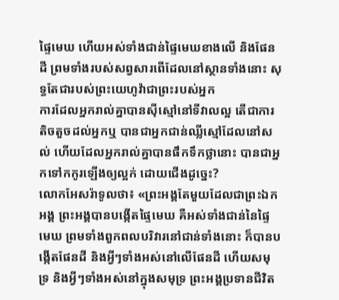ផ្ទៃមេឃ ហើយអស់ទាំងជាន់ផ្ទៃមេឃខាងលើ និងផែនដី ព្រមទាំងរបស់សព្វសារពើដែលនៅស្ថានទាំងនោះ សុទ្ធតែជារបស់ព្រះយេហូវ៉ាជាព្រះរបស់អ្នក
ការដែលអ្នករាល់គ្នាបានស៊ីស្មៅនៅទីវាលល្អ តើជាការតិចតួចដល់អ្នកឬ បានជាអ្នកជាន់ឈ្លីស្មៅដែលនៅសល់ ហើយដែលអ្នករាល់គ្នាបានផឹកទឹកថ្លានោះ បានជាអ្នកទៅកកូរឡើងឲ្យល្អក់ ដោយជើងដូច្នេះ?
លោកអែសរ៉ាទូលថា៖ «ព្រះអង្គតែមួយដែលជាព្រះឯកអង្គ ព្រះអង្គបានបង្កើតផ្ទៃមេឃ គឺអស់ទាំងជាន់នៃផ្ទៃមេឃ ព្រមទាំងពួកពលបរិវារនៅជាន់ទាំងនោះ ក៏បានបង្កើតផែនដី និងអ្វីៗទាំងអស់នៅលើផែនដី ហើយសមុទ្រ និងអ្វីៗទាំងអស់នៅក្នុងសមុទ្រ ព្រះអង្គប្រទានជីវិត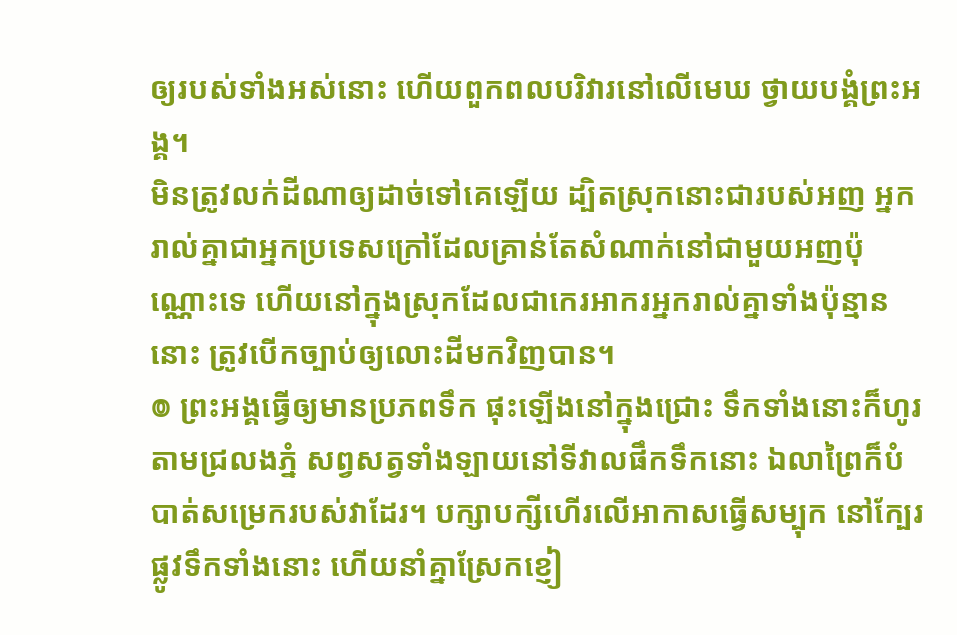ឲ្យរបស់ទាំងអស់នោះ ហើយពួកពលបរិវារនៅលើមេឃ ថ្វាយបង្គំព្រះអង្គ។
មិនត្រូវលក់ដីណាឲ្យដាច់ទៅគេឡើយ ដ្បិតស្រុកនោះជារបស់អញ អ្នករាល់គ្នាជាអ្នកប្រទេសក្រៅដែលគ្រាន់តែសំណាក់នៅជាមួយអញប៉ុណ្ណោះទេ ហើយនៅក្នុងស្រុកដែលជាកេរអាករអ្នករាល់គ្នាទាំងប៉ុន្មាននោះ ត្រូវបើកច្បាប់ឲ្យលោះដីមកវិញបាន។
៙ ព្រះអង្គធ្វើឲ្យមានប្រភពទឹក ផុះឡើងនៅក្នុងជ្រោះ ទឹកទាំងនោះក៏ហូរតាមជ្រលងភ្នំ សព្វសត្វទាំងឡាយនៅទីវាលផឹកទឹកនោះ ឯលាព្រៃក៏បំបាត់សម្រេករបស់វាដែរ។ បក្សាបក្សីហើរលើអាកាសធ្វើសម្បុក នៅក្បែរផ្លូវទឹកទាំងនោះ ហើយនាំគ្នាស្រែកខ្ញៀ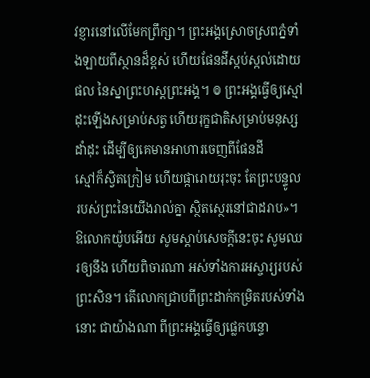វខ្ញារនៅលើមែកព្រឹក្សា។ ព្រះអង្គស្រោចស្រពភ្នំទាំងឡាយពីស្ថានដ៏ខ្ពស់ ហើយផែនដីស្កប់ស្កល់ដោយផល នៃស្នាព្រះហស្តព្រះអង្គ។ ៙ ព្រះអង្គធ្វើឲ្យស្មៅដុះឡើងសម្រាប់សត្វ ហើយរុក្ខជាតិសម្រាប់មនុស្សដាំដុះ ដើម្បីឲ្យគេមានអាហារចេញពីផែនដី
ស្មៅក៏ស្វិតក្រៀម ហើយផ្ការោយរុះចុះ តែព្រះបន្ទូលរបស់ព្រះនៃយើងរាល់គ្នា ស្ថិតស្ថេរនៅជាដរាប»។
ឱលោកយ៉ូបអើយ សូមស្តាប់សេចក្ដីនេះចុះ សូមឈរឲ្យនឹង ហើយពិចារណា អស់ទាំងការអស្ចារ្យរបស់ព្រះសិន។ តើលោកជ្រាបពីព្រះដាក់កម្រិតរបស់ទាំងនោះ ជាយ៉ាងណា ពីព្រះអង្គធ្វើឲ្យផ្លេកបន្ទោ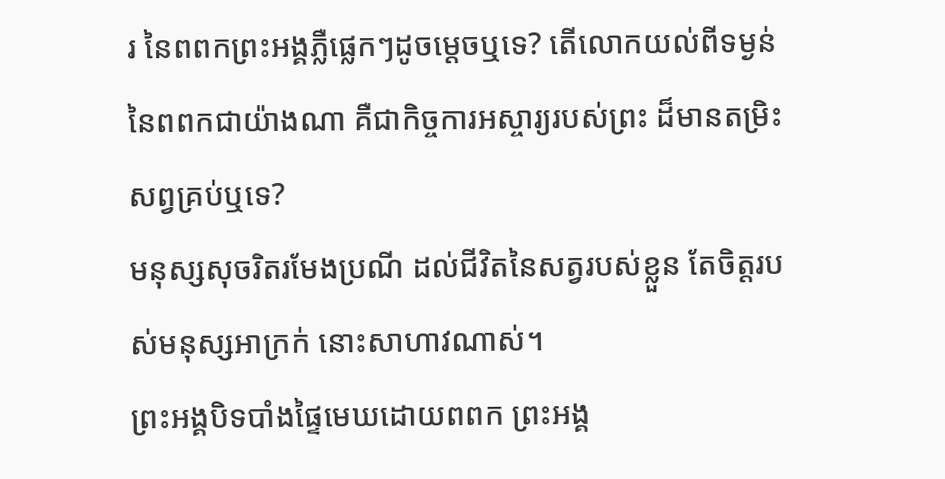រ នៃពពកព្រះអង្គភ្លឺផ្លេកៗដូចម្តេចឬទេ? តើលោកយល់ពីទម្ងន់នៃពពកជាយ៉ាងណា គឺជាកិច្ចការអស្ចារ្យរបស់ព្រះ ដ៏មានតម្រិះសព្វគ្រប់ឬទេ?
មនុស្សសុចរិតរមែងប្រណី ដល់ជីវិតនៃសត្វរបស់ខ្លួន តែចិត្តរបស់មនុស្សអាក្រក់ នោះសាហាវណាស់។
ព្រះអង្គបិទបាំងផ្ទៃមេឃដោយពពក ព្រះអង្គ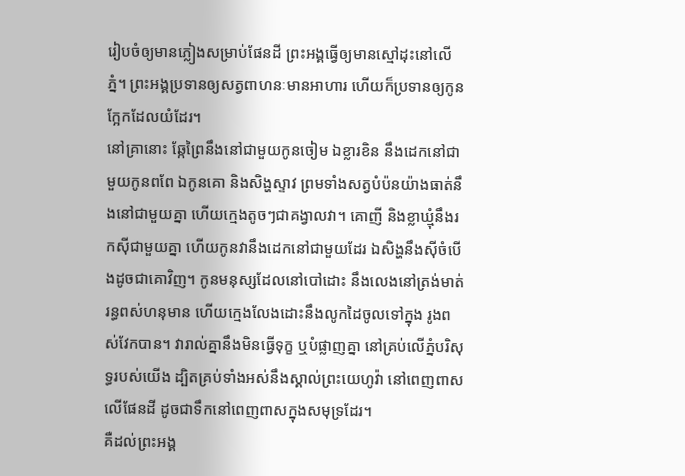រៀបចំឲ្យមានភ្លៀងសម្រាប់ផែនដី ព្រះអង្គធ្វើឲ្យមានស្មៅដុះនៅលើភ្នំ។ ព្រះអង្គប្រទានឲ្យសត្វពាហនៈមានអាហារ ហើយក៏ប្រទានឲ្យកូនក្អែកដែលយំដែរ។
នៅគ្រានោះ ឆ្កែព្រៃនឹងនៅជាមួយកូនចៀម ឯខ្លារខិន នឹងដេកនៅជាមួយកូនពពែ ឯកូនគោ និងសិង្ហស្ទាវ ព្រមទាំងសត្វបំប៉នយ៉ាងធាត់នឹងនៅជាមួយគ្នា ហើយក្មេងតូចៗជាគង្វាលវា។ គោញី និងខ្លាឃ្មុំនឹងរកស៊ីជាមួយគ្នា ហើយកូនវានឹងដេកនៅជាមួយដែរ ឯសិង្ហនឹងស៊ីចំបើងដូចជាគោវិញ។ កូនមនុស្សដែលនៅបៅដោះ នឹងលេងនៅត្រង់មាត់រន្ធពស់ហនុមាន ហើយក្មេងលែងដោះនឹងលូកដៃចូលទៅក្នុង រូងពស់វែកបាន។ វារាល់គ្នានឹងមិនធ្វើទុក្ខ ឬបំផ្លាញគ្នា នៅគ្រប់លើភ្នំបរិសុទ្ធរបស់យើង ដ្បិតគ្រប់ទាំងអស់នឹងស្គាល់ព្រះយេហូវ៉ា នៅពេញពាសលើផែនដី ដូចជាទឹកនៅពេញពាសក្នុងសមុទ្រដែរ។
គឺដល់ព្រះអង្គ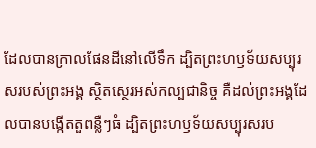ដែលបានក្រាលផែនដីនៅលើទឹក ដ្បិតព្រះហឫទ័យសប្បុរសរបស់ព្រះអង្គ ស្ថិតស្ថេរអស់កល្បជានិច្ច គឺដល់ព្រះអង្គដែលបានបង្កើតតួពន្លឺៗធំ ដ្បិតព្រះហឫទ័យសប្បុរសរប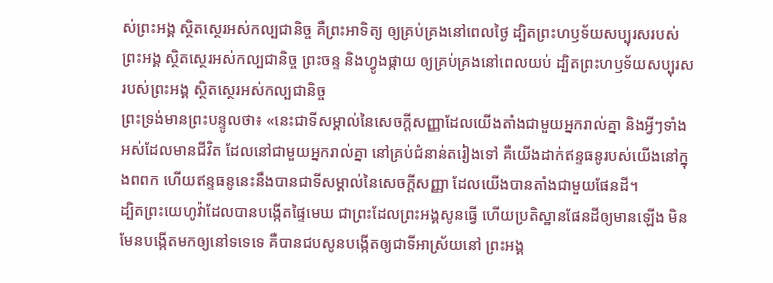ស់ព្រះអង្គ ស្ថិតស្ថេរអស់កល្បជានិច្ច គឺព្រះអាទិត្យ ឲ្យគ្រប់គ្រងនៅពេលថ្ងៃ ដ្បិតព្រះហឫទ័យសប្បុរសរបស់ព្រះអង្គ ស្ថិតស្ថេរអស់កល្បជានិច្ច ព្រះចន្ទ និងហ្វូងផ្កាយ ឲ្យគ្រប់គ្រងនៅពេលយប់ ដ្បិតព្រះហឫទ័យសប្បុរសរបស់ព្រះអង្គ ស្ថិតស្ថេរអស់កល្បជានិច្ច
ព្រះទ្រង់មានព្រះបន្ទូលថា៖ «នេះជាទីសម្គាល់នៃសេចក្ដីសញ្ញាដែលយើងតាំងជាមួយអ្នករាល់គ្នា និងអ្វីៗទាំងអស់ដែលមានជីវិត ដែលនៅជាមួយអ្នករាល់គ្នា នៅគ្រប់ជំនាន់តរៀងទៅ គឺយើងដាក់ឥន្ទធនូរបស់យើងនៅក្នុងពពក ហើយឥន្ទធនូនេះនឹងបានជាទីសម្គាល់នៃសេចក្ដីសញ្ញា ដែលយើងបានតាំងជាមួយផែនដី។
ដ្បិតព្រះយេហូវ៉ាដែលបានបង្កើតផ្ទៃមេឃ ជាព្រះដែលព្រះអង្គសូនធ្វើ ហើយប្រតិស្ឋានផែនដីឲ្យមានឡើង មិនមែនបង្កើតមកឲ្យនៅទទេទេ គឺបានជបសូនបង្កើតឲ្យជាទីអាស្រ័យនៅ ព្រះអង្គ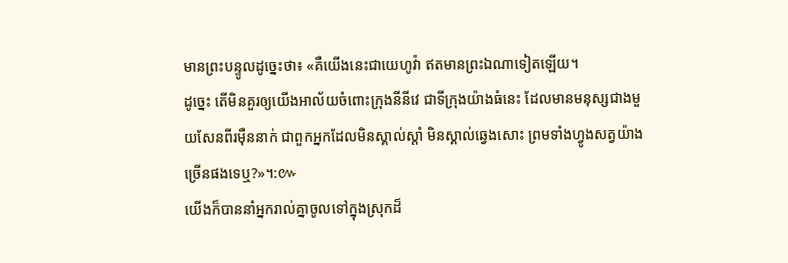មានព្រះបន្ទូលដូច្នេះថា៖ «គឺយើងនេះជាយេហូវ៉ា ឥតមានព្រះឯណាទៀតឡើយ។
ដូច្នេះ តើមិនគួរឲ្យយើងអាល័យចំពោះក្រុងនីនីវេ ជាទីក្រុងយ៉ាងធំនេះ ដែលមានមនុស្សជាងមួយសែនពីរម៉ឺននាក់ ជាពួកអ្នកដែលមិនស្គាល់ស្តាំ មិនស្គាល់ឆ្វេងសោះ ព្រមទាំងហ្វូងសត្វយ៉ាងច្រើនផងទេឬ?»។:៚
យើងក៏បាននាំអ្នករាល់គ្នាចូលទៅក្នុងស្រុកដ៏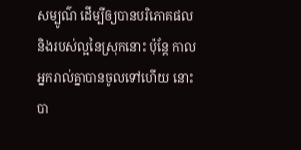សម្បូណ៌ ដើម្បីឲ្យបានបរិភោគផល និងរបស់ល្អនៃស្រុកនោះ ប៉ុន្តែ កាលអ្នករាល់គ្នាបានចូលទៅហើយ នោះបា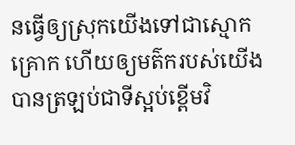នធ្វើឲ្យស្រុកយើងទៅជាស្មោកគ្រោក ហើយឲ្យមត៌ករបស់យើង បានត្រឡប់ជាទីស្អប់ខ្ពើមវិ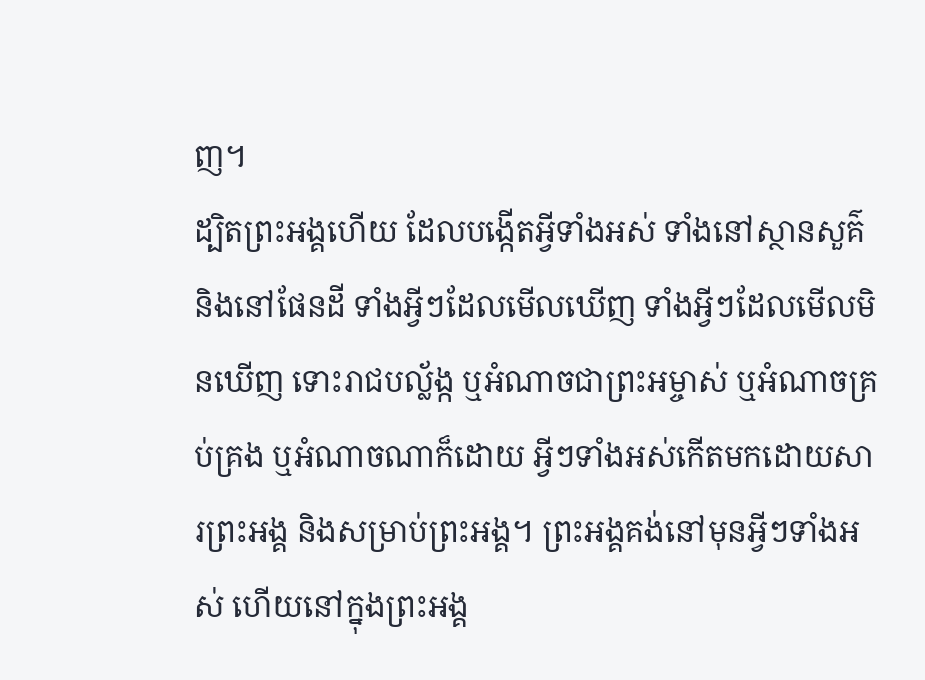ញ។
ដ្បិតព្រះអង្គហើយ ដែលបង្កើតអ្វីទាំងអស់ ទាំងនៅស្ថានសួគ៌ និងនៅផែនដី ទាំងអ្វីៗដែលមើលឃើញ ទាំងអ្វីៗដែលមើលមិនឃើញ ទោះរាជបល្ល័ង្ក ឬអំណាចជាព្រះអម្ចាស់ ឬអំណាចគ្រប់គ្រង ឬអំណាចណាក៏ដោយ អ្វីៗទាំងអស់កើតមកដោយសារព្រះអង្គ និងសម្រាប់ព្រះអង្គ។ ព្រះអង្គគង់នៅមុនអ្វីៗទាំងអស់ ហើយនៅក្នុងព្រះអង្គ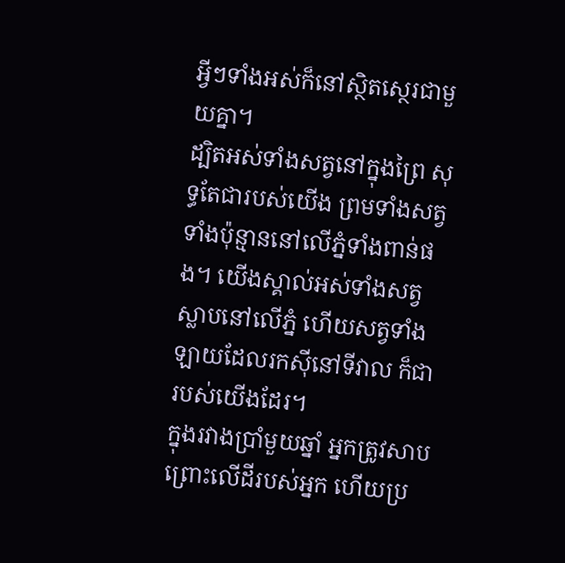អ្វីៗទាំងអស់ក៏នៅស្ថិតស្ថេរជាមួយគ្នា។
ដ្បិតអស់ទាំងសត្វនៅក្នុងព្រៃ សុទ្ធតែជារបស់យើង ព្រមទាំងសត្វទាំងប៉ុន្មាននៅលើភ្នំទាំងពាន់ផង។ យើងស្គាល់អស់ទាំងសត្វស្លាបនៅលើភ្នំ ហើយសត្វទាំងឡាយដែលរកស៊ីនៅទីវាល ក៏ជារបស់យើងដែរ។
ក្នុងរវាងប្រាំមួយឆ្នាំ អ្នកត្រូវសាបព្រោះលើដីរបស់អ្នក ហើយប្រ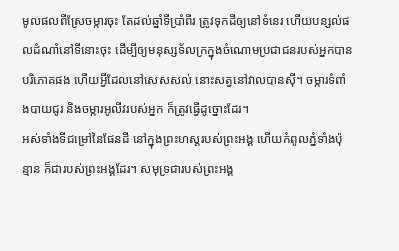មូលផលពីស្រែចម្ការចុះ តែដល់ឆ្នាំទីប្រាំពីរ ត្រូវទុកដីឲ្យនៅទំនេរ ហើយបន្សល់ផលដំណាំនៅទីនោះចុះ ដើម្បីឲ្យមនុស្សទ័លក្រក្នុងចំណោមប្រជាជនរបស់អ្នកបានបរិភោគផង ហើយអ្វីដែលនៅសេសសល់ នោះសត្វនៅវាលបានស៊ី។ ចម្ការទំពាំងបាយជូរ និងចម្ការអូលីវរបស់អ្នក ក៏ត្រូវធ្វើដូច្នោះដែរ។
អស់ទាំងទីជម្រៅនៃផែនដី នៅក្នុងព្រះហស្តរបស់ព្រះអង្គ ហើយកំពូលភ្នំទាំងប៉ុន្មាន ក៏ជារបស់ព្រះអង្គដែរ។ សមុទ្រជារបស់ព្រះអង្គ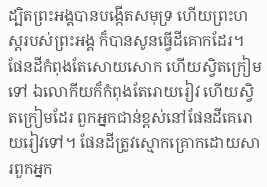ដ្បិតព្រះអង្គបានបង្កើតសមុទ្រ ហើយព្រះហស្តរបស់ព្រះអង្គ ក៏បានសូនធ្វើដីគោកដែរ។
ផែនដីកំពុងតែសោយសោក ហើយស្វិតក្រៀមទៅ ឯលោកីយក៏កំពុងតែរោយរៀវ ហើយស្វិតក្រៀមដែរ ពួកអ្នកជាន់ខ្ពស់នៅផែនដីគេរោយរៀវទៅ។ ផែនដីត្រូវស្មោកគ្រោកដោយសារពួកអ្នក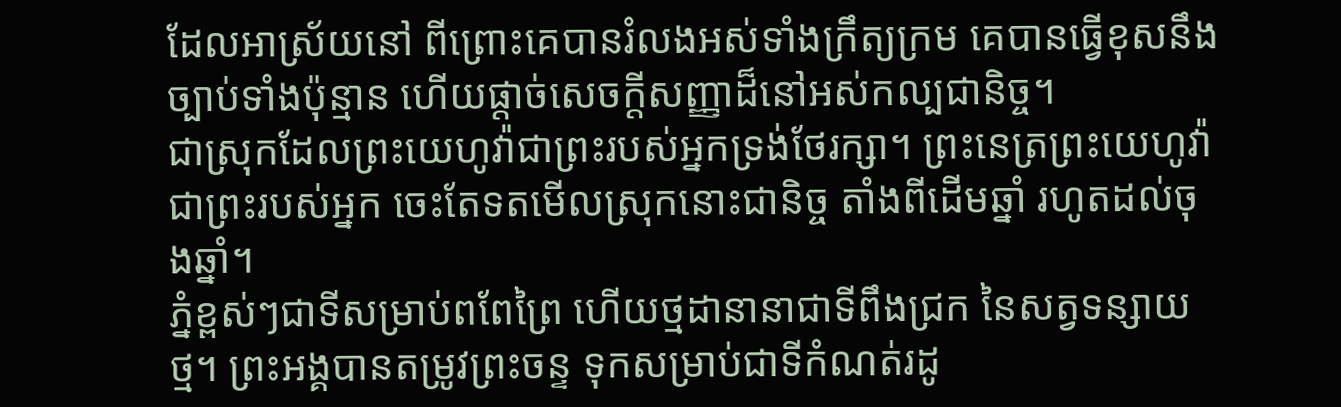ដែលអាស្រ័យនៅ ពីព្រោះគេបានរំលងអស់ទាំងក្រឹត្យក្រម គេបានធ្វើខុសនឹងច្បាប់ទាំងប៉ុន្មាន ហើយផ្តាច់សេចក្ដីសញ្ញាដ៏នៅអស់កល្បជានិច្ច។
ជាស្រុកដែលព្រះយេហូវ៉ាជាព្រះរបស់អ្នកទ្រង់ថែរក្សា។ ព្រះនេត្រព្រះយេហូវ៉ាជាព្រះរបស់អ្នក ចេះតែទតមើលស្រុកនោះជានិច្ច តាំងពីដើមឆ្នាំ រហូតដល់ចុងឆ្នាំ។
ភ្នំខ្ពស់ៗជាទីសម្រាប់ពពែព្រៃ ហើយថ្មដានានាជាទីពឹងជ្រក នៃសត្វទន្សាយថ្ម។ ព្រះអង្គបានតម្រូវព្រះចន្ទ ទុកសម្រាប់ជាទីកំណត់រដូ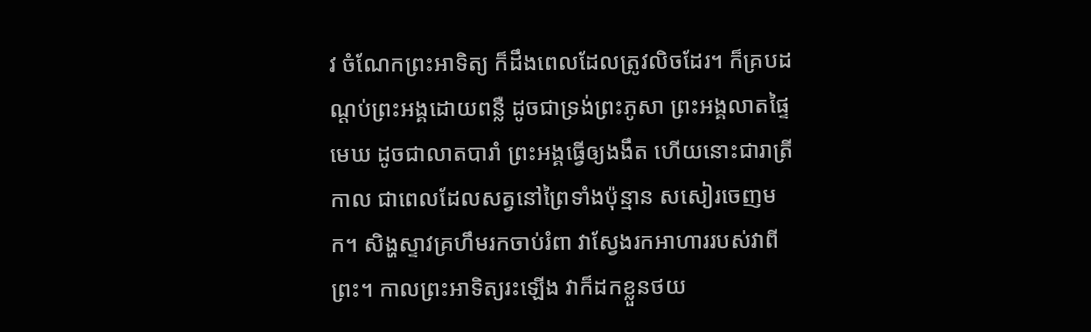វ ចំណែកព្រះអាទិត្យ ក៏ដឹងពេលដែលត្រូវលិចដែរ។ ក៏គ្របដណ្ដប់ព្រះអង្គដោយពន្លឺ ដូចជាទ្រង់ព្រះភូសា ព្រះអង្គលាតផ្ទៃមេឃ ដូចជាលាតបារាំ ព្រះអង្គធ្វើឲ្យងងឹត ហើយនោះជារាត្រីកាល ជាពេលដែលសត្វនៅព្រៃទាំងប៉ុន្មាន សសៀរចេញមក។ សិង្ហស្ទាវគ្រហឹមរកចាប់រំពា វាស្វែងរកអាហាររបស់វាពីព្រះ។ កាលព្រះអាទិត្យរះឡើង វាក៏ដកខ្លួនថយ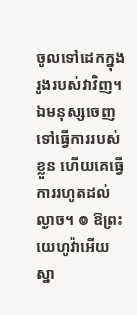ចូលទៅដេកក្នុងរូងរបស់វាវិញ។ ឯមនុស្សចេញទៅធ្វើការរបស់ខ្លួន ហើយគេធ្វើការរហូតដល់ល្ងាច។ ៙ ឱព្រះយេហូវ៉ាអើយ ស្នា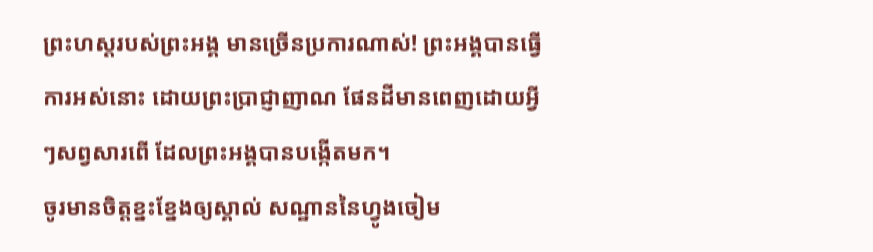ព្រះហស្តរបស់ព្រះអង្គ មានច្រើនប្រការណាស់! ព្រះអង្គបានធ្វើការអស់នោះ ដោយព្រះប្រាជ្ញាញាណ ផែនដីមានពេញដោយអ្វីៗសព្វសារពើ ដែលព្រះអង្គបានបង្កើតមក។
ចូរមានចិត្តខ្នះខ្នែងឲ្យស្គាល់ សណ្ឋាននៃហ្វូងចៀម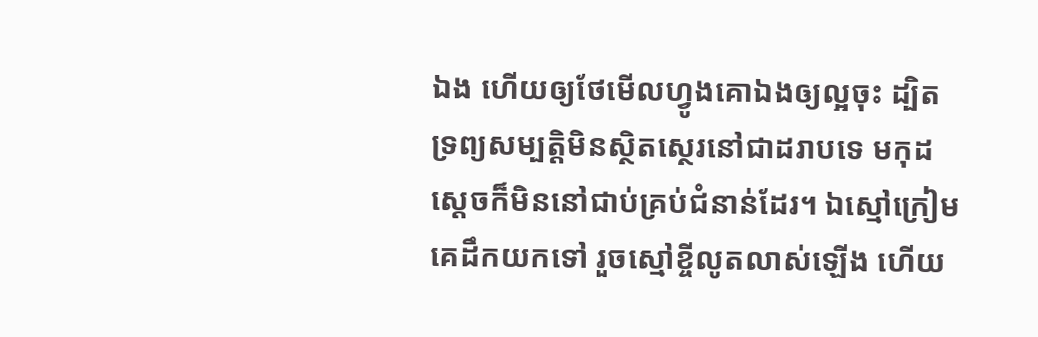ឯង ហើយឲ្យថែមើលហ្វូងគោឯងឲ្យល្អចុះ ដ្បិតទ្រព្យសម្បត្តិមិនស្ថិតស្ថេរនៅជាដរាបទេ មកុដស្តេចក៏មិននៅជាប់គ្រប់ជំនាន់ដែរ។ ឯស្មៅក្រៀមគេដឹកយកទៅ រួចស្មៅខ្ចីលូតលាស់ឡើង ហើយ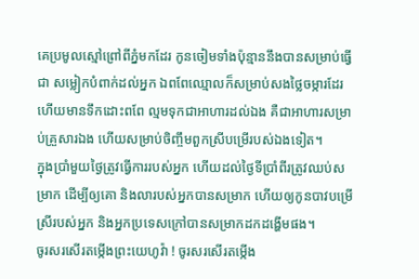គេប្រមូលស្មៅព្រៅពីភ្នំមកដែរ កូនចៀមទាំងប៉ុន្មាននឹងបានសម្រាប់ធ្វើជា សម្លៀកបំពាក់ដល់អ្នក ឯពពែឈ្មោលក៏សម្រាប់សងថ្លៃចម្ការដែរ ហើយមានទឹកដោះពពែ ល្មមទុកជាអាហារដល់ឯង គឺជាអាហារសម្រាប់គ្រួសារឯង ហើយសម្រាប់ចិញ្ចឹមពួកស្រីបម្រើរបស់ឯងទៀត។
ក្នុងប្រាំមួយថ្ងៃត្រូវធ្វើការរបស់អ្នក ហើយដល់ថ្ងៃទីប្រាំពីរត្រូវឈប់សម្រាក ដើម្បីឲ្យគោ និងលារបស់អ្នកបានសម្រាក ហើយឲ្យកូនបាវបម្រើស្រីរបស់អ្នក និងអ្នកប្រទេសក្រៅបានសម្រាកដកដង្ហើមផង។
ចូរសរសើរតម្កើងព្រះយេហូវ៉ា ! ចូរសរសើរតម្កើង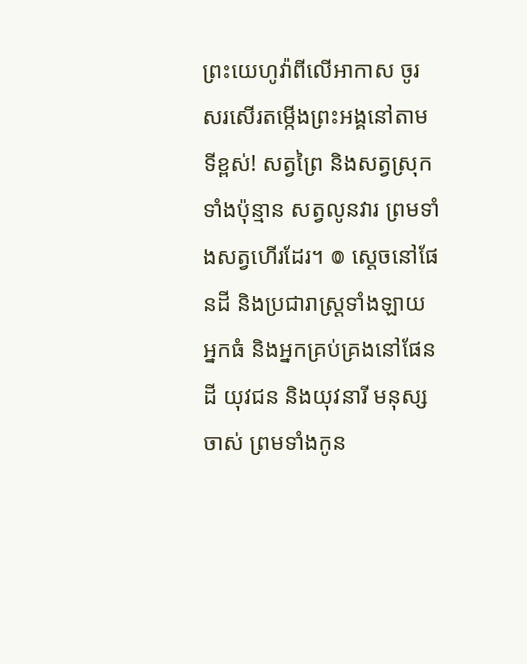ព្រះយេហូវ៉ាពីលើអាកាស ចូរសរសើរតម្កើងព្រះអង្គនៅតាមទីខ្ពស់! សត្វព្រៃ និងសត្វស្រុកទាំងប៉ុន្មាន សត្វលូនវារ ព្រមទាំងសត្វហើរដែរ។ ៙ ស្តេចនៅផែនដី និងប្រជារាស្ត្រទាំងឡាយ អ្នកធំ និងអ្នកគ្រប់គ្រងនៅផែនដី យុវជន និងយុវនារី មនុស្សចាស់ ព្រមទាំងកូន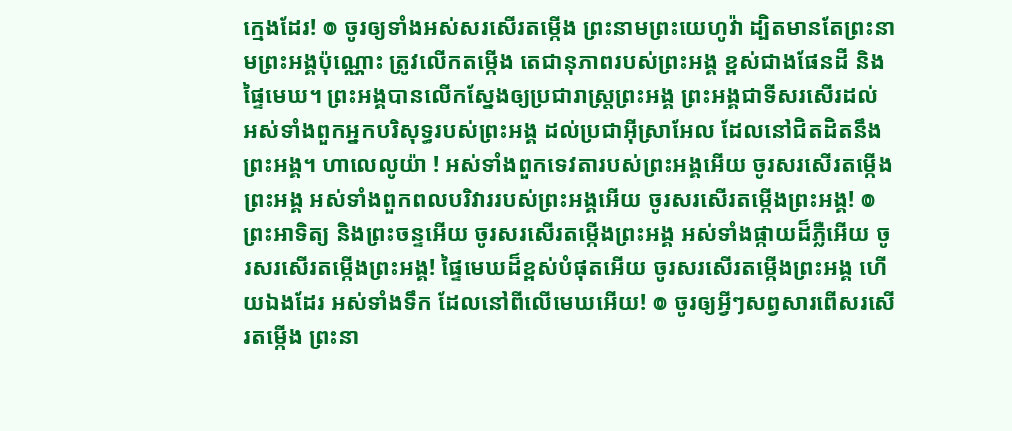ក្មេងដែរ! ៙ ចូរឲ្យទាំងអស់សរសើរតម្កើង ព្រះនាមព្រះយេហូវ៉ា ដ្បិតមានតែព្រះនាមព្រះអង្គប៉ុណ្ណោះ ត្រូវលើកតម្កើង តេជានុភាពរបស់ព្រះអង្គ ខ្ពស់ជាងផែនដី និងផ្ទៃមេឃ។ ព្រះអង្គបានលើកស្នែងឲ្យប្រជារាស្ត្រព្រះអង្គ ព្រះអង្គជាទីសរសើរដល់ អស់ទាំងពួកអ្នកបរិសុទ្ធរបស់ព្រះអង្គ ដល់ប្រជាអ៊ីស្រាអែល ដែលនៅជិតដិតនឹងព្រះអង្គ។ ហាលេលូយ៉ា ! អស់ទាំងពួកទេវតារបស់ព្រះអង្គអើយ ចូរសរសើរតម្កើងព្រះអង្គ អស់ទាំងពួកពលបរិវាររបស់ព្រះអង្គអើយ ចូរសរសើរតម្កើងព្រះអង្គ! ៙ ព្រះអាទិត្យ និងព្រះចន្ទអើយ ចូរសរសើរតម្កើងព្រះអង្គ អស់ទាំងផ្កាយដ៏ភ្លឺអើយ ចូរសរសើរតម្កើងព្រះអង្គ! ផ្ទៃមេឃដ៏ខ្ពស់បំផុតអើយ ចូរសរសើរតម្កើងព្រះអង្គ ហើយឯងដែរ អស់ទាំងទឹក ដែលនៅពីលើមេឃអើយ! ៙ ចូរឲ្យអ្វីៗសព្វសារពើសរសើរតម្កើង ព្រះនា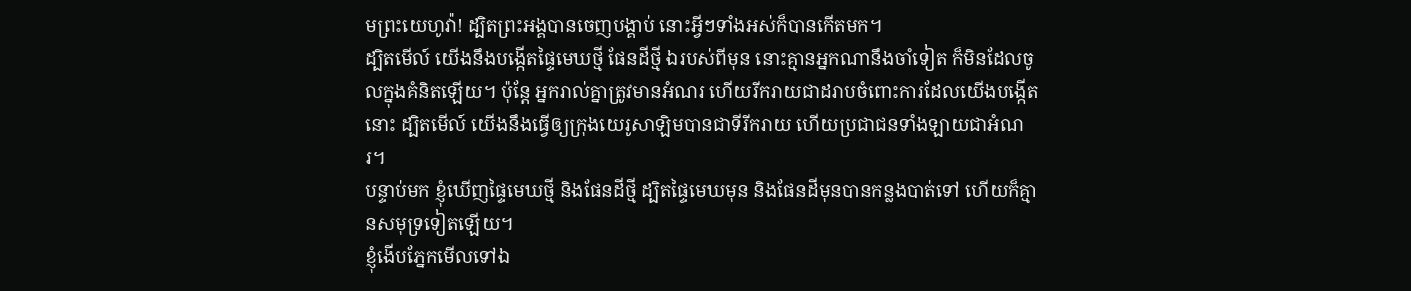មព្រះយេហូវ៉ា! ដ្បិតព្រះអង្គបានចេញបង្គាប់ នោះអ្វីៗទាំងអស់ក៏បានកើតមក។
ដ្បិតមើល៍ យើងនឹងបង្កើតផ្ទៃមេឃថ្មី ផែនដីថ្មី ឯរបស់ពីមុន នោះគ្មានអ្នកណានឹងចាំទៀត ក៏មិនដែលចូលក្នុងគំនិតឡើយ។ ប៉ុន្តែ អ្នករាល់គ្នាត្រូវមានអំណរ ហើយរីករាយជាដរាបចំពោះការដែលយើងបង្កើតនោះ ដ្បិតមើល៍ យើងនឹងធ្វើឲ្យក្រុងយេរូសាឡិមបានជាទីរីករាយ ហើយប្រជាជនទាំងឡាយជាអំណរ។
បន្ទាប់មក ខ្ញុំឃើញផ្ទៃមេឃថ្មី និងផែនដីថ្មី ដ្បិតផ្ទៃមេឃមុន និងផែនដីមុនបានកន្លងបាត់ទៅ ហើយក៏គ្មានសមុទ្រទៀតឡើយ។
ខ្ញុំងើបភ្នែកមើលទៅឯ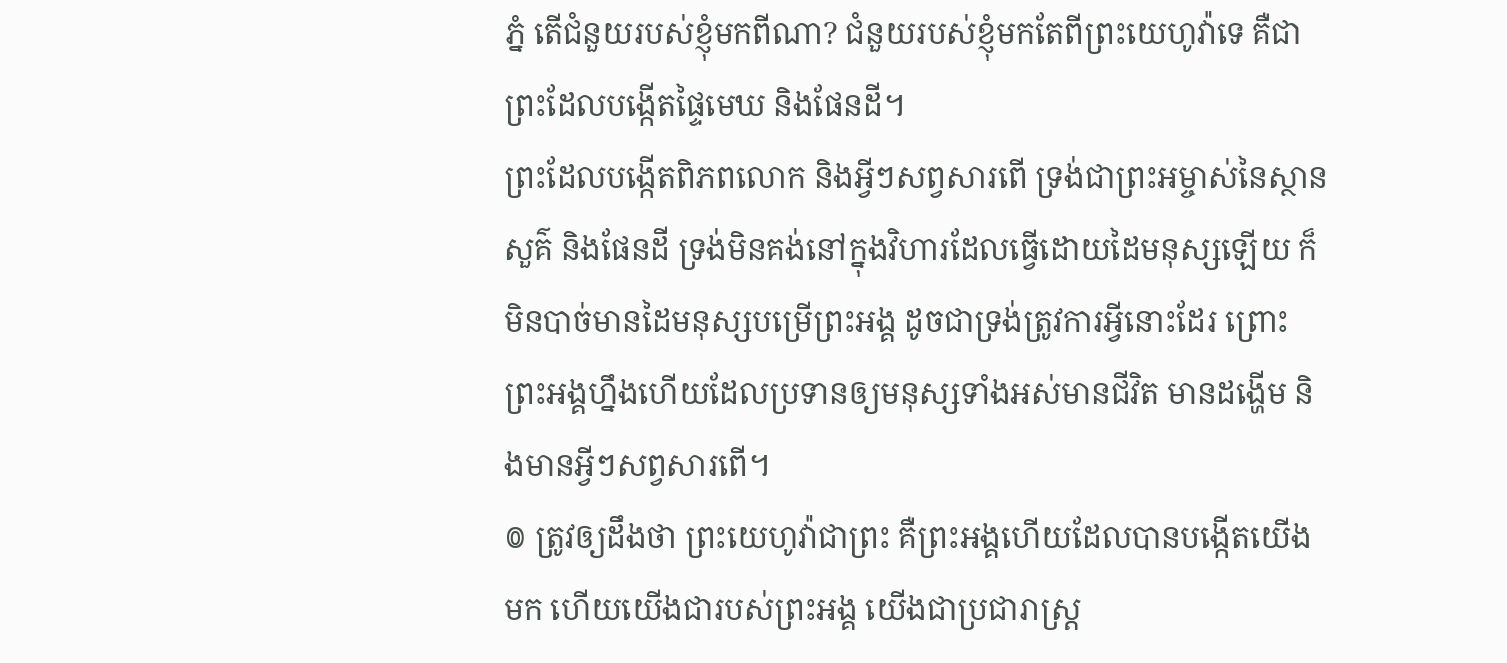ភ្នំ តើជំនួយរបស់ខ្ញុំមកពីណា? ជំនួយរបស់ខ្ញុំមកតែពីព្រះយេហូវ៉ាទេ គឺជាព្រះដែលបង្កើតផ្ទៃមេឃ និងផែនដី។
ព្រះដែលបង្កើតពិភពលោក និងអ្វីៗសព្វសារពើ ទ្រង់ជាព្រះអម្ចាស់នៃស្ថានសួគ៌ និងផែនដី ទ្រង់មិនគង់នៅក្នុងវិហារដែលធ្វើដោយដៃមនុស្សឡើយ ក៏មិនបាច់មានដៃមនុស្សបម្រើព្រះអង្គ ដូចជាទ្រង់ត្រូវការអ្វីនោះដែរ ព្រោះព្រះអង្គហ្នឹងហើយដែលប្រទានឲ្យមនុស្សទាំងអស់មានជីវិត មានដង្ហើម និងមានអ្វីៗសព្វសារពើ។
៙ ត្រូវឲ្យដឹងថា ព្រះយេហូវ៉ាជាព្រះ គឺព្រះអង្គហើយដែលបានបង្កើតយើងមក ហើយយើងជារបស់ព្រះអង្គ យើងជាប្រជារាស្ត្រ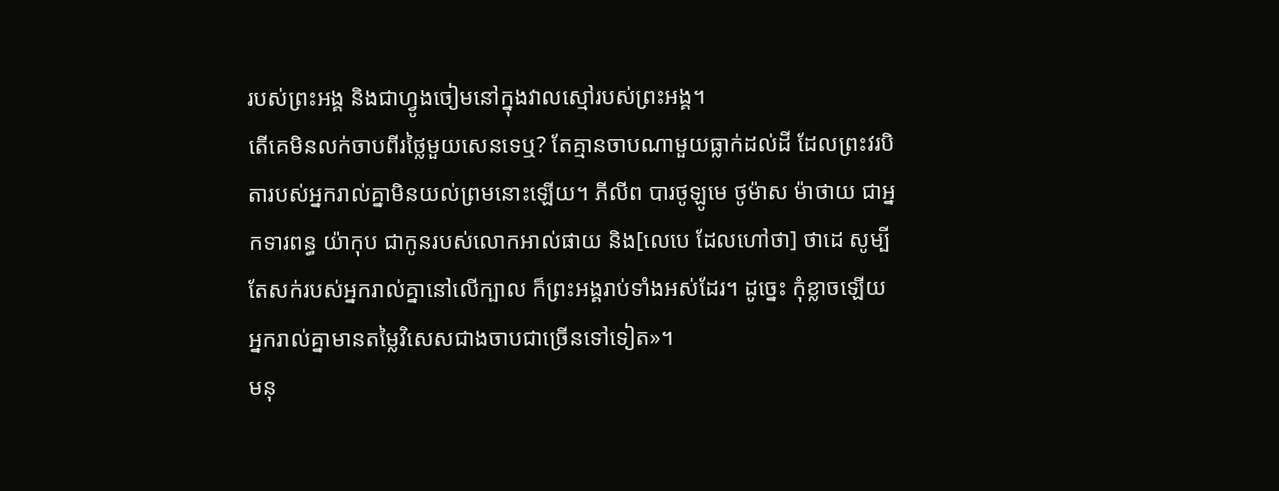របស់ព្រះអង្គ និងជាហ្វូងចៀមនៅក្នុងវាលស្មៅរបស់ព្រះអង្គ។
តើគេមិនលក់ចាបពីរថ្លៃមួយសេនទេឬ? តែគ្មានចាបណាមួយធ្លាក់ដល់ដី ដែលព្រះវរបិតារបស់អ្នករាល់គ្នាមិនយល់ព្រមនោះឡើយ។ ភីលីព បារថូឡូមេ ថូម៉ាស ម៉ាថាយ ជាអ្នកទារពន្ធ យ៉ាកុប ជាកូនរបស់លោកអាល់ផាយ និង[លេបេ ដែលហៅថា] ថាដេ សូម្បីតែសក់របស់អ្នករាល់គ្នានៅលើក្បាល ក៏ព្រះអង្គរាប់ទាំងអស់ដែរ។ ដូច្នេះ កុំខ្លាចឡើយ អ្នករាល់គ្នាមានតម្លៃវិសេសជាងចាបជាច្រើនទៅទៀត»។
មនុ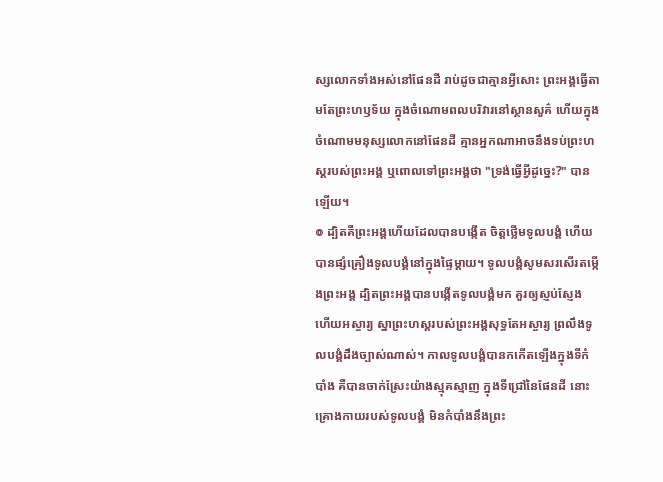ស្សលោកទាំងអស់នៅផែនដី រាប់ដូចជាគ្មានអ្វីសោះ ព្រះអង្គធ្វើតាមតែព្រះហឫទ័យ ក្នុងចំណោមពលបរិវារនៅស្ថានសួគ៌ ហើយក្នុងចំណោមមនុស្សលោកនៅផែនដី គ្មានអ្នកណាអាចនឹងទប់ព្រះហស្តរបស់ព្រះអង្គ ឬពោលទៅព្រះអង្គថា "ទ្រង់ធ្វើអ្វីដូច្នេះ?" បានឡើយ។
៙ ដ្បិតគឺព្រះអង្គហើយដែលបានបង្កើត ចិត្តថ្លើមទូលបង្គំ ហើយបានផ្សំគ្រឿងទូលបង្គំនៅក្នុងផ្ទៃម្តាយ។ ទូលបង្គំសូមសរសើរតម្កើងព្រះអង្គ ដ្បិតព្រះអង្គបានបង្កើតទូលបង្គំមក គួរឲ្យស្ញប់ស្ញែង ហើយអស្ចារ្យ ស្នាព្រះហស្តរបស់ព្រះអង្គសុទ្ធតែអស្ចារ្យ ព្រលឹងទូលបង្គំដឹងច្បាស់ណាស់។ កាលទូលបង្គំបានកកើតឡើងក្នុងទីកំបាំង គឺបានចាក់ស្រែះយ៉ាងស្មុគស្មាញ ក្នុងទីជ្រៅនៃផែនដី នោះគ្រោងកាយរបស់ទូលបង្គំ មិនកំបាំងនឹងព្រះ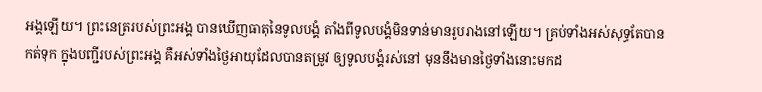អង្គឡើយ។ ព្រះនេត្ររបស់ព្រះអង្គ បានឃើញធាតុនៃទូលបង្គំ តាំងពីទូលបង្គំមិនទាន់មានរូបរាងនៅឡើយ។ គ្រប់ទាំងអស់សុទ្ធតែបានកត់ទុក ក្នុងបញ្ជីរបស់ព្រះអង្គ គឺអស់ទាំងថ្ងៃអាយុដែលបានតម្រូវ ឲ្យទូលបង្គំរស់នៅ មុននឹងមានថ្ងៃទាំងនោះមកដ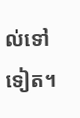ល់ទៅទៀត។